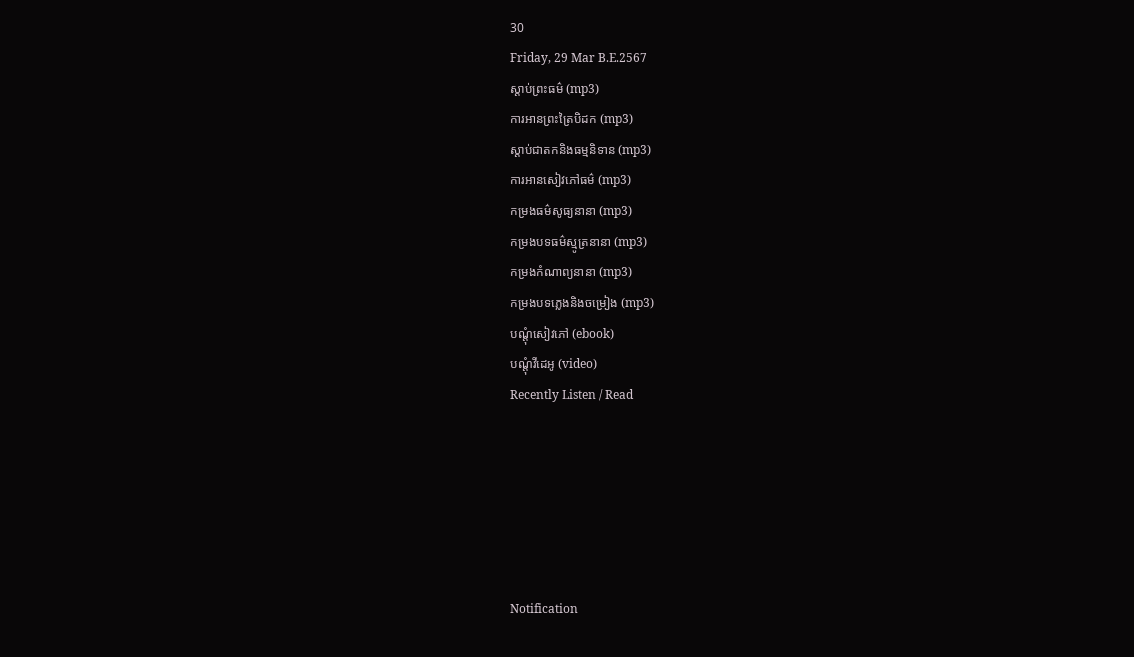30
Friday, 29 Mar B.E.2567
ស្តាប់ព្រះធម៌ (mp3)
ការអានព្រះត្រៃបិដក (mp3)
ស្តាប់ជាតកនិងធម្មនិទាន (mp3)
ការអានសៀវភៅធម៌ (mp3)
កម្រងធម៌សូធ្យនានា (mp3)
កម្រងបទធម៌ស្មូត្រនានា (mp3)
កម្រងកំណាព្យនានា (mp3)
កម្រងបទភ្លេងនិងចម្រៀង (mp3)
បណ្តុំសៀវភៅ (ebook)
បណ្តុំវីដេអូ (video)
Recently Listen / Read






Notification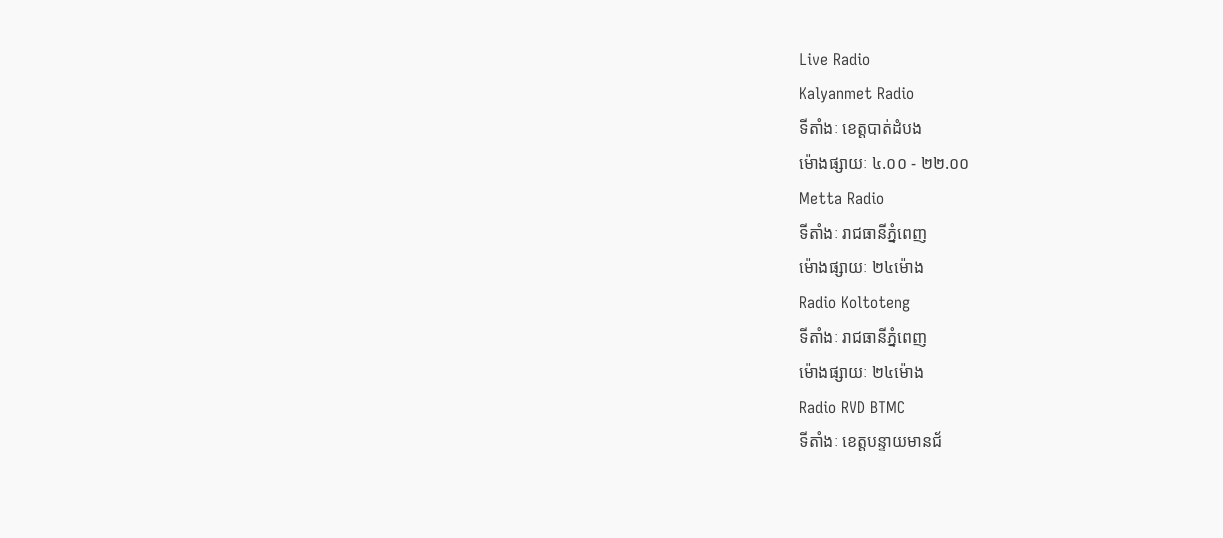Live Radio
Kalyanmet Radio
ទីតាំងៈ ខេត្តបាត់ដំបង
ម៉ោងផ្សាយៈ ៤.០០ - ២២.០០
Metta Radio
ទីតាំងៈ រាជធានីភ្នំពេញ
ម៉ោងផ្សាយៈ ២៤ម៉ោង
Radio Koltoteng
ទីតាំងៈ រាជធានីភ្នំពេញ
ម៉ោងផ្សាយៈ ២៤ម៉ោង
Radio RVD BTMC
ទីតាំងៈ ខេត្តបន្ទាយមានជ័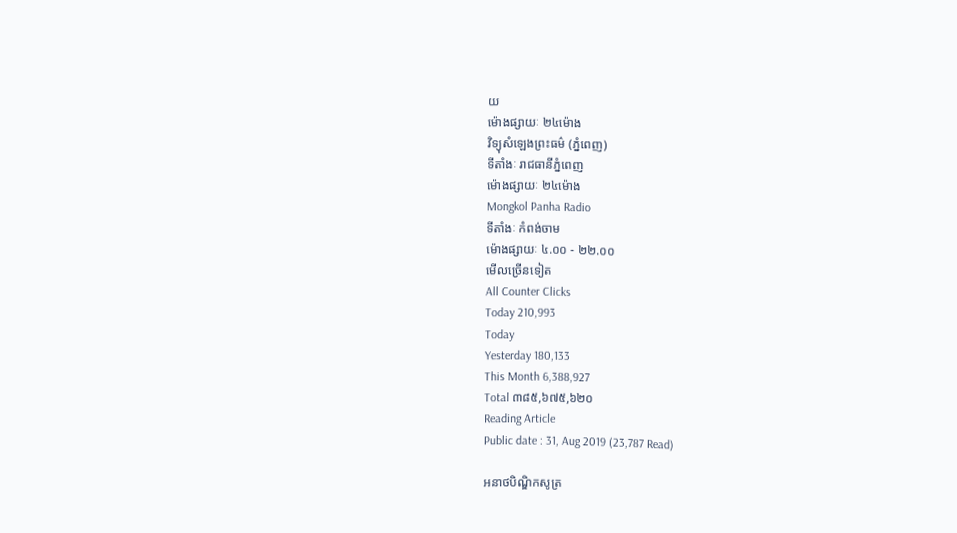យ
ម៉ោងផ្សាយៈ ២៤ម៉ោង
វិទ្យុសំឡេងព្រះធម៌ (ភ្នំពេញ)
ទីតាំងៈ រាជធានីភ្នំពេញ
ម៉ោងផ្សាយៈ ២៤ម៉ោង
Mongkol Panha Radio
ទីតាំងៈ កំពង់ចាម
ម៉ោងផ្សាយៈ ៤.០០ - ២២.០០
មើលច្រើនទៀត
All Counter Clicks
Today 210,993
Today
Yesterday 180,133
This Month 6,388,927
Total ៣៨៥,៦៧៥,៦២០
Reading Article
Public date : 31, Aug 2019 (23,787 Read)

អនាថបិណ្ឌិកសូត្រ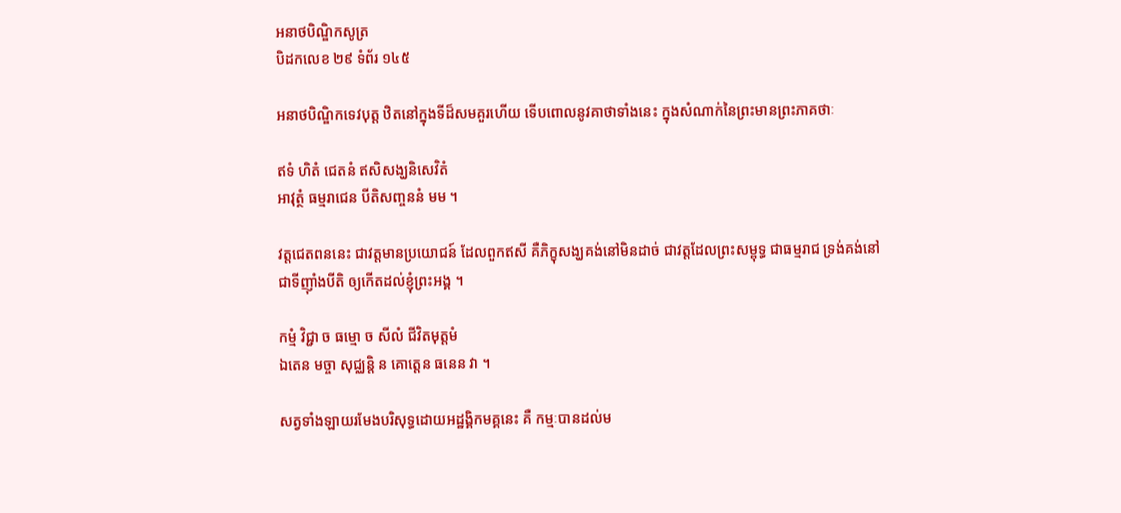អនាថបិណ្ឌិកសូត្រ
បិដកលេខ ២៩ ទំព័រ ១៤៥

អនាថបិណ្ឌិកទេវបុត្ត ឋិតនៅក្នុងទីដ៏សមគួរហើយ ទើបពោលនូវគាថាទាំងនេះ ក្នុងសំណាក់នៃព្រះមានព្រះភាគថាៈ

ឥទំ ហិតំ ជេតនំ ឥសិសង្ឃនិសេវិតំ
អាវុត្ថំ ធម្មរាជេន បីតិសញ្ចននំ មម ។

វត្តជេតពននេះ ជាវត្តមានប្រយោជន៍ ដែលពួកឥសី គឺភិក្ខុសង្ឃគង់នៅមិនដាច់ ជាវត្តដែលព្រះសម្ពុទ្ធ ជាធម្មរាជ ទ្រង់គង់នៅ ជាទីញ៉ាំងបីតិ ឲ្យកើតដល់ខ្ញុំព្រះអង្គ ។

កម្មំ វិជ្ជា ច ធម្មោ ច សីលំ ជីវិតមុត្តមំ
ឯតេន មច្ចា សុជ្ឈន្តិ ន គោត្តេន ធនេន វា ។

សត្វទាំងឡាយរមែងបរិសុទ្ធដោយអដ្ឋង្គិកមគ្គនេះ គឺ កម្មៈបានដល់ម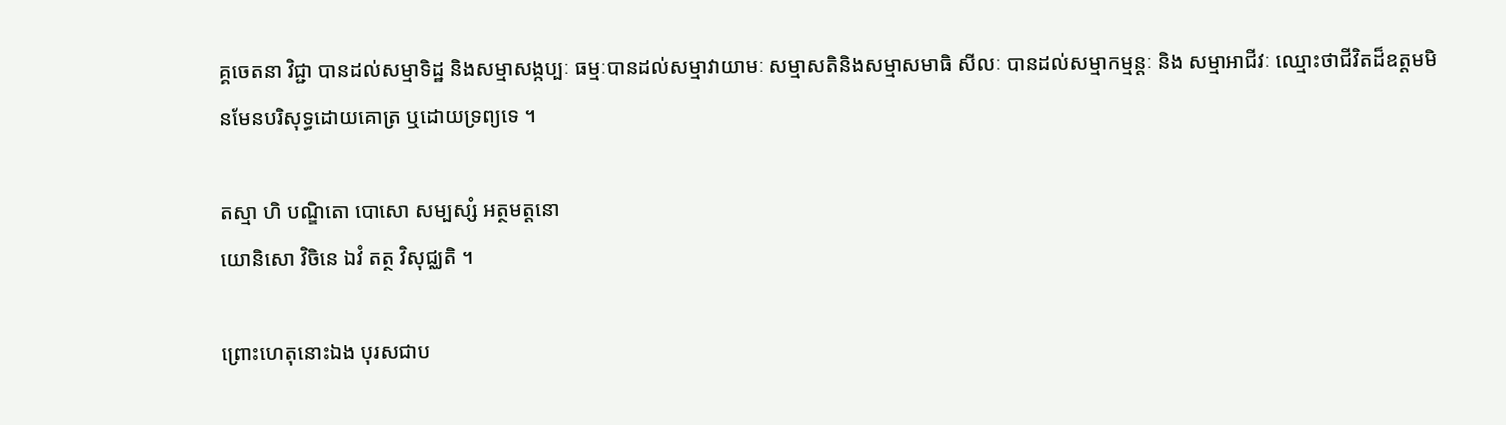គ្គចេតនា វិជ្ជា បានដល់សម្មាទិដ្ឋ និងសម្មាសង្កប្បៈ ធម្មៈបានដល់សម្មាវាយាមៈ សម្មាសតិនិងសម្មាសមាធិ សីលៈ បានដល់សម្មាកម្មន្តៈ និង សម្មាអាជីវៈ ឈ្មោះថាជីវិតដ៏ឧត្តមមិនមែនបរិសុទ្ធដោយគោត្រ ឬដោយទ្រព្យទេ ។

តស្មា ហិ បណ្ឌិតោ បោសោ សម្បស្សំ អត្ថមត្តនោ
យោនិសោ វិចិនេ ឯវំ តត្ថ វិសុជ្ឈតិ ។

ព្រោះហេតុនោះឯង បុរសជាប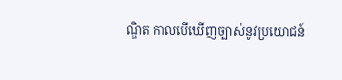ណ្ឌិត កាលបើឃើញច្បាស់នូវប្រយោជន៍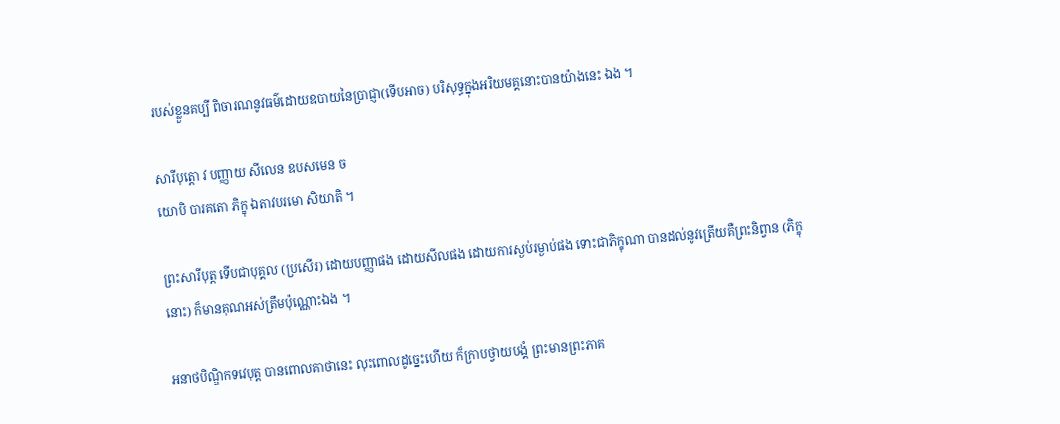របស់ខ្លួនគប្បី ពិចារណនូវធម៌ដោយឧបាយនៃប្រាជ្ញា(ទើបអាច) បរិសុទ្ធក្នុងអរិយមគ្គនោះបានយ៉ាងនេះ ឯង ។

សារីបុត្តោ វ បញ្ញាយ សីលេន ឧបសមេន ច
យោបិ បារគតោ ភិក្ខុ ឯតាវបរមោ សិយាតិ ។

ព្រះសារីបុត្ត ទើបជាបុគ្គល (ប្រសើរ) ដោយបញ្ញាផង ដោយសីលផង ដោយការស្ងប់រម្ងាប់ផង ទោះជាភិក្ខុណា បានដល់នូវត្រើយគឺព្រះនិព្វាន (ភិក្ខុនោះ) ក៏មានគុណអស់ត្រឹមប៉ុណ្ណោះឯង ។

អនាថបិណ្ឌិកទវេបុត្ត បានពោលគាថានេះ លុះពោលដូច្នេះហើយ ក៏ក្រាបថ្វាយបង្គំ ព្រះមានព្រះភាគ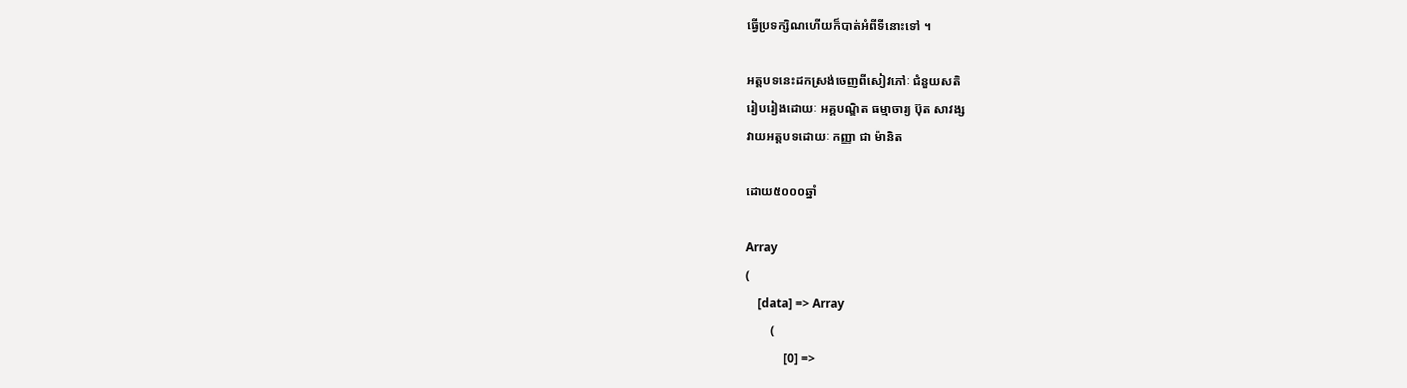ធ្វើប្រទក្សិណហើយក៏បាត់អំពីទីនោះទៅ ។

អត្តបទនេះដកស្រង់ចេញពីសៀវភៅៈ ជំនួយសតិ
រៀបរៀងដោយៈ អគ្គបណ្ឌិត ធម្មាចារ្យ ប៊ុត សាវង្ស
វាយអត្តបទដោយៈ កញ្ញា ជា ម៉ានិត

ដោយ៥០០០ឆ្នាំ

Array
(
    [data] => Array
        (
            [0] =>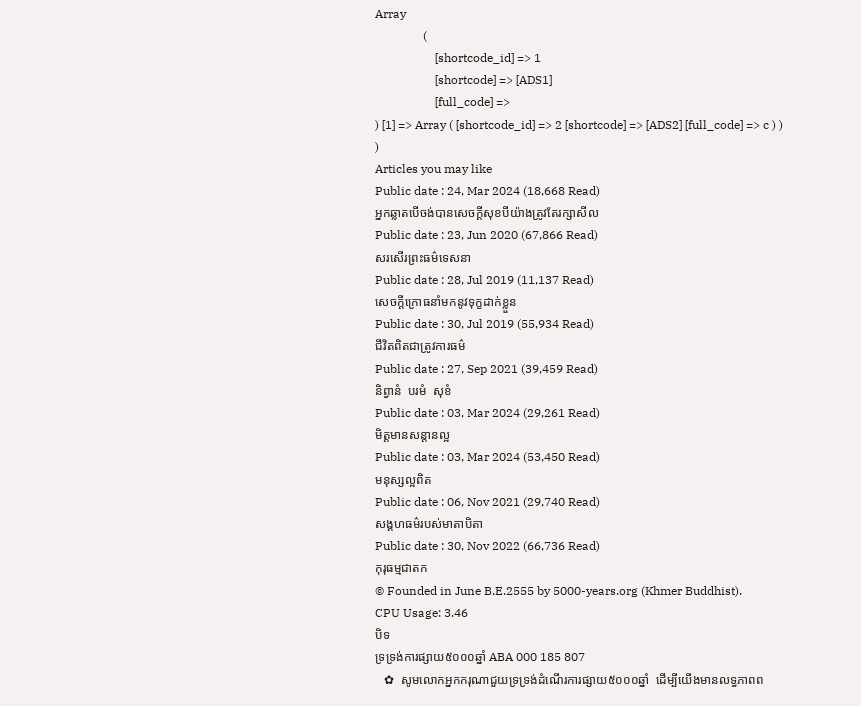Array
                (
                    [shortcode_id] => 1
                    [shortcode] => [ADS1]
                    [full_code] =>
) [1] => Array ( [shortcode_id] => 2 [shortcode] => [ADS2] [full_code] => c ) ) )
Articles you may like
Public date : 24, Mar 2024 (18,668 Read)
អ្នកឆ្លាតបើចង់បានសេចក្ដីសុខបីយ៉ាងត្រូវតែរក្សាសីល
Public date : 23, Jun 2020 (67,866 Read)
សរសើរព្រះធម៌ទេសនា
Public date : 28, Jul 2019 (11,137 Read)
សេចក្ដីក្រោធនាំមកនូវទុក្ខដាក់ខ្លួន
Public date : 30, Jul 2019 (55,934 Read)
ជីវិតពិតជាត្រូវការធម៌
Public date : 27, Sep 2021 (39,459 Read)
និព្វានំ  បរមំ  សុខំ
Public date : 03, Mar 2024 (29,261 Read)
មិត្តមានសន្ដានល្អ
Public date : 03, Mar 2024 (53,450 Read)
មនុស្សល្អពិត
Public date : 06, Nov 2021 (29,740 Read)
សង្គហធម៌របស់មាតាបិតា
Public date : 30, Nov 2022 (66,736 Read)
កុរុធម្មជាតក
© Founded in June B.E.2555 by 5000-years.org (Khmer Buddhist).
CPU Usage: 3.46
បិទ
ទ្រទ្រង់ការផ្សាយ៥០០០ឆ្នាំ ABA 000 185 807
   ✿  សូមលោកអ្នកករុណាជួយទ្រទ្រង់ដំណើរការផ្សាយ៥០០០ឆ្នាំ  ដើម្បីយើងមានលទ្ធភាពព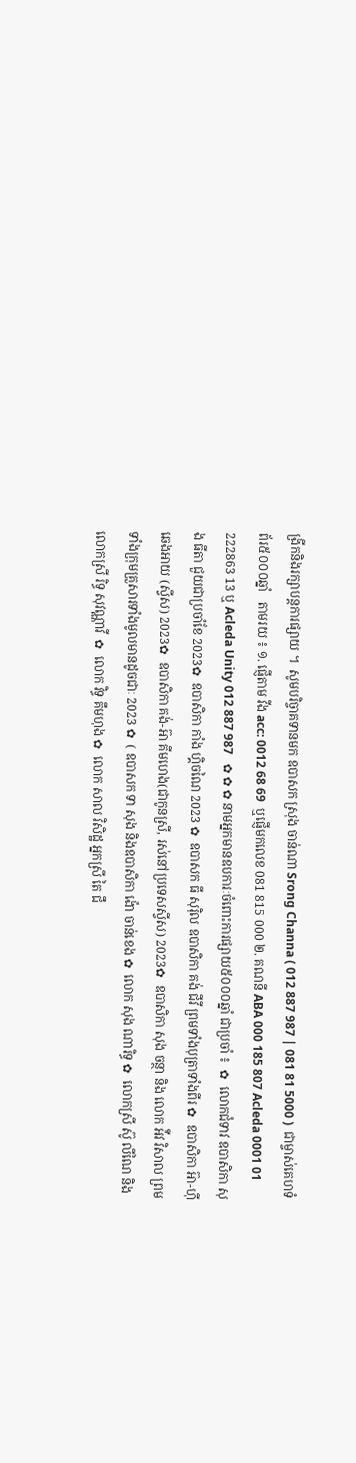ង្រីកនិងរក្សាបន្តការផ្សាយ ។  សូមបរិច្ចាគទានមក ឧបាសក ស្រុង ចាន់ណា Srong Channa ( 012 887 987 | 081 81 5000 )  ជាម្ចាស់គេហទំព័រ៥០០០ឆ្នាំ   តាមរយ ៖ ១. ផ្ញើតាម វីង acc: 0012 68 69  ឬផ្ញើមកលេខ 081 815 000 ២. គណនី ABA 000 185 807 Acleda 0001 01 222863 13 ឬ Acleda Unity 012 887 987   ✿ ✿ ✿ នាមអ្នកមានឧបការៈចំពោះការផ្សាយ៥០០០ឆ្នាំ ជាប្រចាំ ៖  ✿  លោកជំទាវ ឧបាសិកា សុង ធីតា ជួយជាប្រចាំខែ 2023✿  ឧបាសិកា កាំង ហ្គិចណៃ 2023 ✿  ឧបាសក ធី សុរ៉ិល ឧបាសិកា គង់ ជីវី ព្រមទាំងបុត្រាទាំងពីរ ✿  ឧបាសិកា អ៊ា-ហុី ឆេងអាយ (ស្វីស) 2023✿  ឧបាសិកា គង់-អ៊ា គីមហេង(ជាកូនស្រី, រស់នៅប្រទេសស្វីស) 2023✿  ឧបាសិកា សុង ចន្ថា និង លោក អ៉ីវ វិសាល ព្រមទាំងក្រុមគ្រួសារទាំងមូលមានដូចជាៈ 2023 ✿  ( ឧបាសក ទា សុង និងឧបាសិកា ង៉ោ ចាន់ខេង ✿  លោក សុង ណារិទ្ធ ✿  លោកស្រី ស៊ូ លីណៃ និង លោកស្រី រិទ្ធ សុវណ្ណាវី  ✿  លោក វិទ្ធ គឹមហុង ✿  លោក សាល វិសិដ្ឋ អ្នកស្រី តៃ ជឹ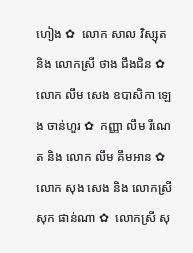ហៀង ✿  លោក សាល វិស្សុត និង លោកស្រី ថាង ជឹងជិន ✿  លោក លឹម សេង ឧបាសិកា ឡេង ចាន់ហួរ ✿  កញ្ញា លឹម រីណេត និង លោក លឹម គឹមអាន ✿  លោក សុង សេង និង លោកស្រី សុក ផាន់ណា ✿  លោកស្រី សុ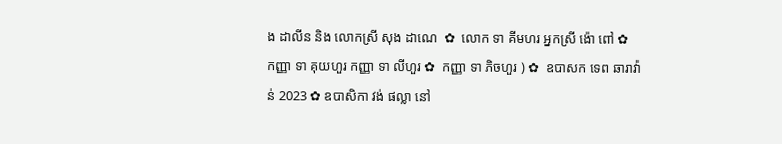ង ដាលីន និង លោកស្រី សុង ដាណេ  ✿  លោក ទា គីមហរ អ្នកស្រី ង៉ោ ពៅ ✿  កញ្ញា ទា គុយហួរ កញ្ញា ទា លីហួរ ✿  កញ្ញា ទា ភិចហួរ ) ✿  ឧបាសក ទេព ឆារាវ៉ាន់ 2023 ✿ ឧបាសិកា វង់ ផល្លា នៅ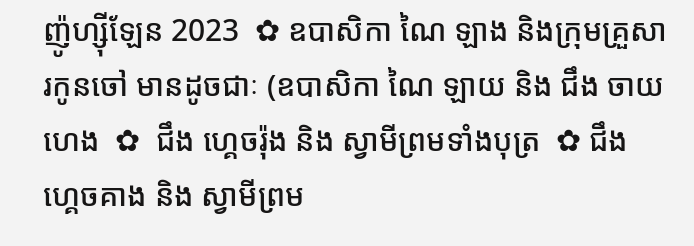ញ៉ូហ្ស៊ីឡែន 2023  ✿ ឧបាសិកា ណៃ ឡាង និងក្រុមគ្រួសារកូនចៅ មានដូចជាៈ (ឧបាសិកា ណៃ ឡាយ និង ជឹង ចាយហេង  ✿  ជឹង ហ្គេចរ៉ុង និង ស្វាមីព្រមទាំងបុត្រ  ✿ ជឹង ហ្គេចគាង និង ស្វាមីព្រម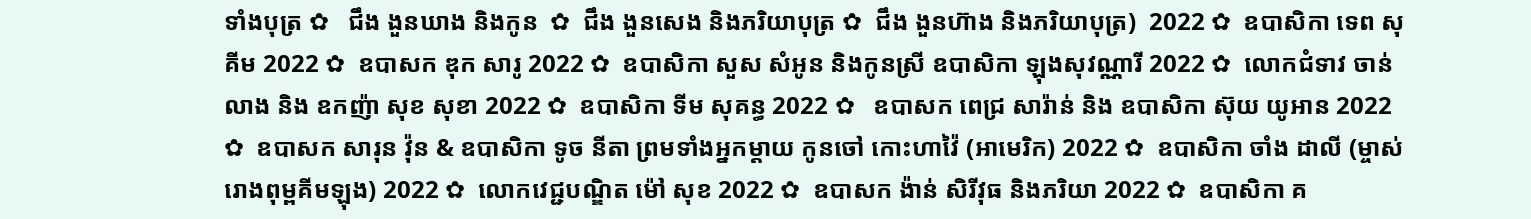ទាំងបុត្រ ✿   ជឹង ងួនឃាង និងកូន  ✿  ជឹង ងួនសេង និងភរិយាបុត្រ ✿  ជឹង ងួនហ៊ាង និងភរិយាបុត្រ)  2022 ✿  ឧបាសិកា ទេព សុគីម 2022 ✿  ឧបាសក ឌុក សារូ 2022 ✿  ឧបាសិកា សួស សំអូន និងកូនស្រី ឧបាសិកា ឡុងសុវណ្ណារី 2022 ✿  លោកជំទាវ ចាន់ លាង និង ឧកញ៉ា សុខ សុខា 2022 ✿  ឧបាសិកា ទីម សុគន្ធ 2022 ✿   ឧបាសក ពេជ្រ សារ៉ាន់ និង ឧបាសិកា ស៊ុយ យូអាន 2022 ✿  ឧបាសក សារុន វ៉ុន & ឧបាសិកា ទូច នីតា ព្រមទាំងអ្នកម្តាយ កូនចៅ កោះហាវ៉ៃ (អាមេរិក) 2022 ✿  ឧបាសិកា ចាំង ដាលី (ម្ចាស់រោងពុម្ពគីមឡុង) 2022 ✿  លោកវេជ្ជបណ្ឌិត ម៉ៅ សុខ 2022 ✿  ឧបាសក ង៉ាន់ សិរីវុធ និងភរិយា 2022 ✿  ឧបាសិកា គ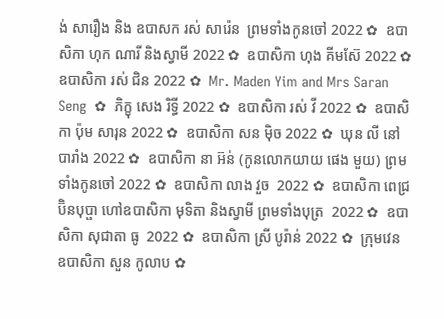ង់ សារឿង និង ឧបាសក រស់ សារ៉េន  ព្រមទាំងកូនចៅ 2022 ✿  ឧបាសិកា ហុក ណារី និងស្វាមី 2022 ✿  ឧបាសិកា ហុង គីមស៊ែ 2022 ✿  ឧបាសិកា រស់ ជិន 2022 ✿  Mr. Maden Yim and Mrs Saran Seng  ✿  ភិក្ខុ សេង រិទ្ធី 2022 ✿  ឧបាសិកា រស់ វី 2022 ✿  ឧបាសិកា ប៉ុម សារុន 2022 ✿  ឧបាសិកា សន ម៉ិច 2022 ✿  ឃុន លី នៅបារាំង 2022 ✿  ឧបាសិកា នា អ៊ន់ (កូនលោកយាយ ផេង មួយ) ព្រមទាំងកូនចៅ 2022 ✿  ឧបាសិកា លាង វួច  2022 ✿  ឧបាសិកា ពេជ្រ ប៊ិនបុប្ផា ហៅឧបាសិកា មុទិតា និងស្វាមី ព្រមទាំងបុត្រ  2022 ✿  ឧបាសិកា សុជាតា ធូ  2022 ✿  ឧបាសិកា ស្រី បូរ៉ាន់ 2022 ✿  ក្រុមវេន ឧបាសិកា សួន កូលាប ✿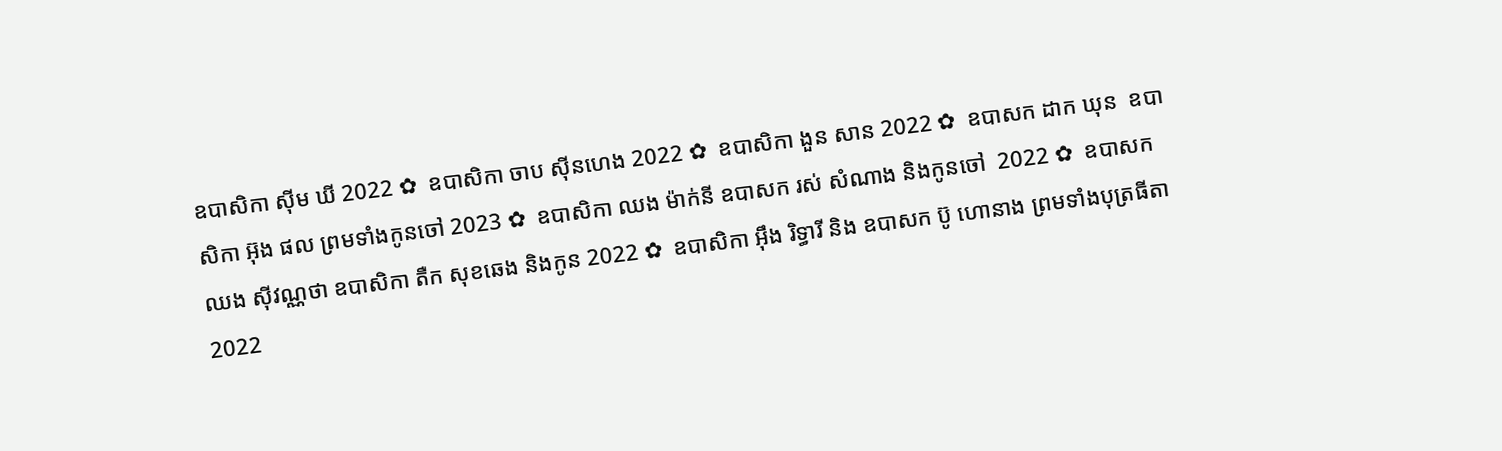ឧបាសិកា ស៊ីម ឃី 2022 ✿  ឧបាសិកា ចាប ស៊ីនហេង 2022 ✿  ឧបាសិកា ងួន សាន 2022 ✿  ឧបាសក ដាក ឃុន  ឧបាសិកា អ៊ុង ផល ព្រមទាំងកូនចៅ 2023 ✿  ឧបាសិកា ឈង ម៉ាក់នី ឧបាសក រស់ សំណាង និងកូនចៅ  2022 ✿  ឧបាសក ឈង សុីវណ្ណថា ឧបាសិកា តឺក សុខឆេង និងកូន 2022 ✿  ឧបាសិកា អុឹង រិទ្ធារី និង ឧបាសក ប៊ូ ហោនាង ព្រមទាំងបុត្រធីតា  2022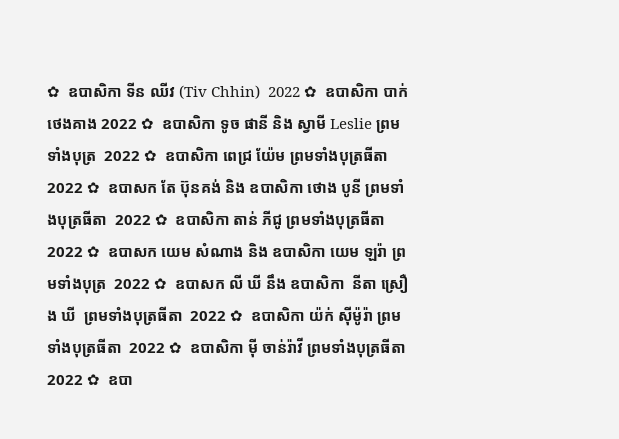✿  ឧបាសិកា ទីន ឈីវ (Tiv Chhin)  2022 ✿  ឧបាសិកា បាក់ ថេងគាង 2022 ✿  ឧបាសិកា ទូច ផានី និង ស្វាមី Leslie ព្រមទាំងបុត្រ  2022 ✿  ឧបាសិកា ពេជ្រ យ៉ែម ព្រមទាំងបុត្រធីតា  2022 ✿  ឧបាសក តែ ប៊ុនគង់ និង ឧបាសិកា ថោង បូនី ព្រមទាំងបុត្រធីតា  2022 ✿  ឧបាសិកា តាន់ ភីជូ ព្រមទាំងបុត្រធីតា  2022 ✿  ឧបាសក យេម សំណាង និង ឧបាសិកា យេម ឡរ៉ា ព្រមទាំងបុត្រ  2022 ✿  ឧបាសក លី ឃី នឹង ឧបាសិកា  នីតា ស្រឿង ឃី  ព្រមទាំងបុត្រធីតា  2022 ✿  ឧបាសិកា យ៉ក់ សុីម៉ូរ៉ា ព្រមទាំងបុត្រធីតា  2022 ✿  ឧបាសិកា មុី ចាន់រ៉ាវី ព្រមទាំងបុត្រធីតា  2022 ✿  ឧបា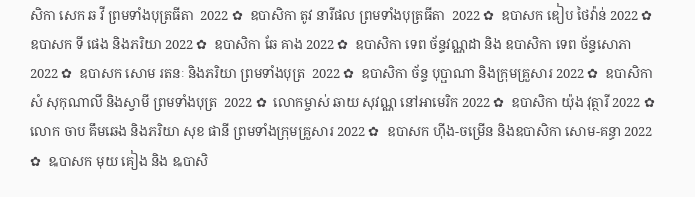សិកា សេក ឆ វី ព្រមទាំងបុត្រធីតា  2022 ✿  ឧបាសិកា តូវ នារីផល ព្រមទាំងបុត្រធីតា  2022 ✿  ឧបាសក ឌៀប ថៃវ៉ាន់ 2022 ✿  ឧបាសក ទី ផេង និងភរិយា 2022 ✿  ឧបាសិកា ឆែ គាង 2022 ✿  ឧបាសិកា ទេព ច័ន្ទវណ្ណដា និង ឧបាសិកា ទេព ច័ន្ទសោភា  2022 ✿  ឧបាសក សោម រតនៈ និងភរិយា ព្រមទាំងបុត្រ  2022 ✿  ឧបាសិកា ច័ន្ទ បុប្ផាណា និងក្រុមគ្រួសារ 2022 ✿  ឧបាសិកា សំ សុកុណាលី និងស្វាមី ព្រមទាំងបុត្រ  2022 ✿  លោកម្ចាស់ ឆាយ សុវណ្ណ នៅអាមេរិក 2022 ✿  ឧបាសិកា យ៉ុង វុត្ថារី 2022 ✿  លោក ចាប គឹមឆេង និងភរិយា សុខ ផានី ព្រមទាំងក្រុមគ្រួសារ 2022 ✿  ឧបាសក ហ៊ីង-ចម្រើន និងឧបាសិកា សោម-គន្ធា 2022 ✿  ឩបាសក មុយ គៀង និង ឩបាសិ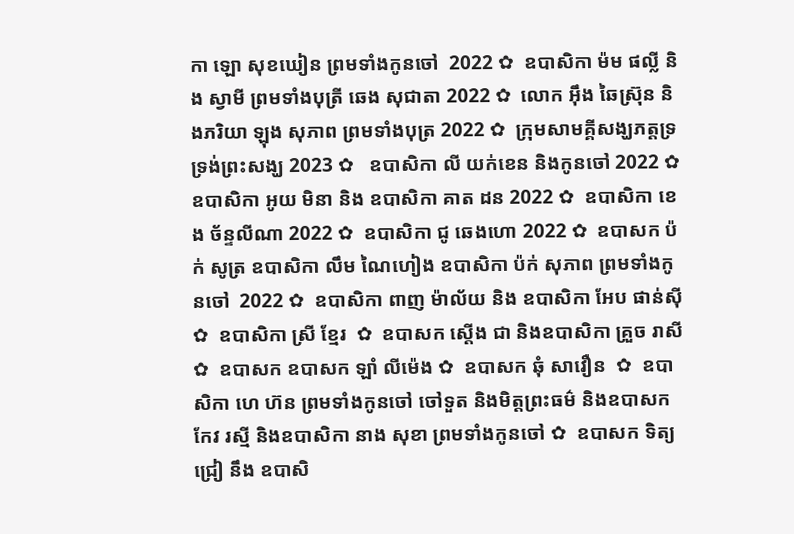កា ឡោ សុខឃៀន ព្រមទាំងកូនចៅ  2022 ✿  ឧបាសិកា ម៉ម ផល្លី និង ស្វាមី ព្រមទាំងបុត្រី ឆេង សុជាតា 2022 ✿  លោក អ៊ឹង ឆៃស្រ៊ុន និងភរិយា ឡុង សុភាព ព្រមទាំងបុត្រ 2022 ✿  ក្រុមសាមគ្គីសង្ឃភត្តទ្រទ្រង់ព្រះសង្ឃ 2023 ✿   ឧបាសិកា លី យក់ខេន និងកូនចៅ 2022 ✿   ឧបាសិកា អូយ មិនា និង ឧបាសិកា គាត ដន 2022 ✿  ឧបាសិកា ខេង ច័ន្ទលីណា 2022 ✿  ឧបាសិកា ជូ ឆេងហោ 2022 ✿  ឧបាសក ប៉ក់ សូត្រ ឧបាសិកា លឹម ណៃហៀង ឧបាសិកា ប៉ក់ សុភាព ព្រមទាំងកូនចៅ  2022 ✿  ឧបាសិកា ពាញ ម៉ាល័យ និង ឧបាសិកា អែប ផាន់ស៊ី  ✿  ឧបាសិកា ស្រី ខ្មែរ  ✿  ឧបាសក ស្តើង ជា និងឧបាសិកា គ្រួច រាសី  ✿  ឧបាសក ឧបាសក ឡាំ លីម៉េង ✿  ឧបាសក ឆុំ សាវឿន  ✿  ឧបាសិកា ហេ ហ៊ន ព្រមទាំងកូនចៅ ចៅទួត និងមិត្តព្រះធម៌ និងឧបាសក កែវ រស្មី និងឧបាសិកា នាង សុខា ព្រមទាំងកូនចៅ ✿  ឧបាសក ទិត្យ ជ្រៀ នឹង ឧបាសិ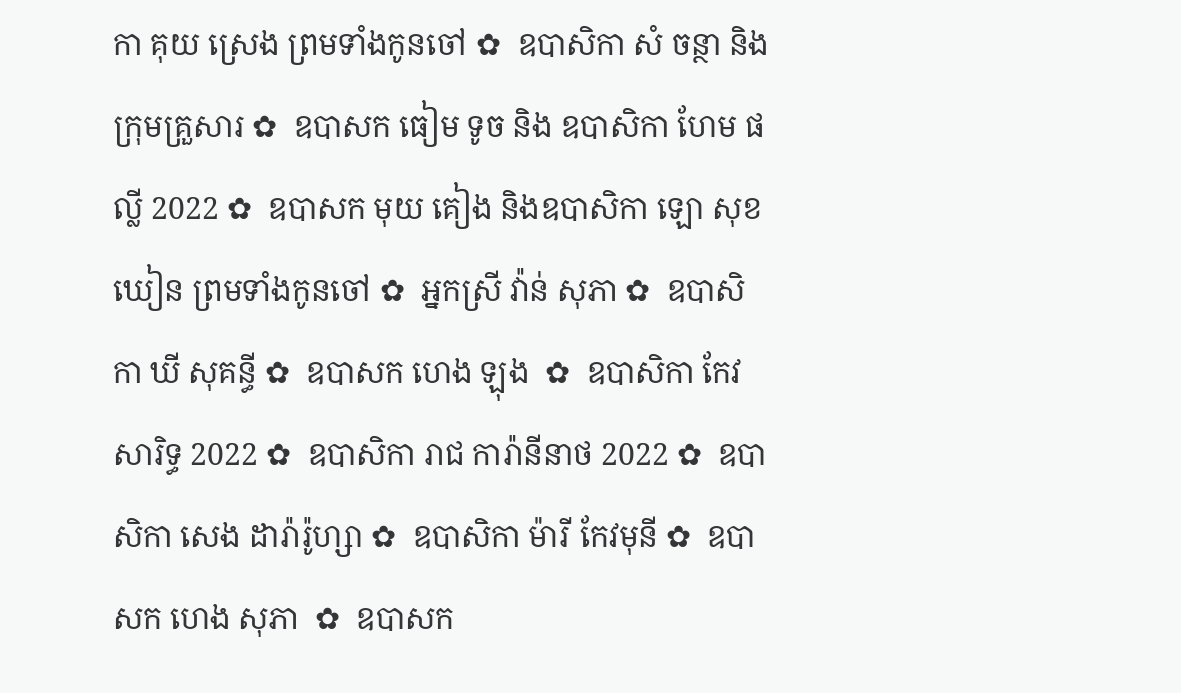កា គុយ ស្រេង ព្រមទាំងកូនចៅ ✿  ឧបាសិកា សំ ចន្ថា និងក្រុមគ្រួសារ ✿  ឧបាសក ធៀម ទូច និង ឧបាសិកា ហែម ផល្លី 2022 ✿  ឧបាសក មុយ គៀង និងឧបាសិកា ឡោ សុខឃៀន ព្រមទាំងកូនចៅ ✿  អ្នកស្រី វ៉ាន់ សុភា ✿  ឧបាសិកា ឃី សុគន្ធី ✿  ឧបាសក ហេង ឡុង  ✿  ឧបាសិកា កែវ សារិទ្ធ 2022 ✿  ឧបាសិកា រាជ ការ៉ានីនាថ 2022 ✿  ឧបាសិកា សេង ដារ៉ារ៉ូហ្សា ✿  ឧបាសិកា ម៉ារី កែវមុនី ✿  ឧបាសក ហេង សុភា  ✿  ឧបាសក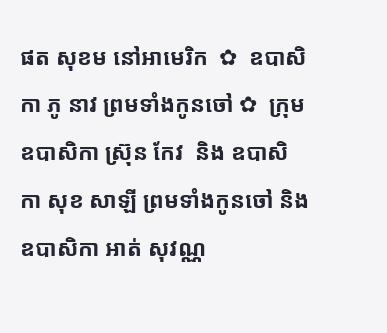ផត សុខម នៅអាមេរិក  ✿  ឧបាសិកា ភូ នាវ ព្រមទាំងកូនចៅ ✿  ក្រុម ឧបាសិកា ស្រ៊ុន កែវ  និង ឧបាសិកា សុខ សាឡី ព្រមទាំងកូនចៅ និង ឧបាសិកា អាត់ សុវណ្ណ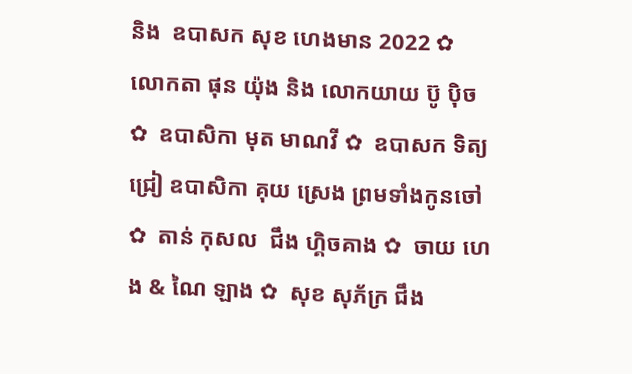និង  ឧបាសក សុខ ហេងមាន 2022 ✿  លោកតា ផុន យ៉ុង និង លោកយាយ ប៊ូ ប៉ិច ✿  ឧបាសិកា មុត មាណវី ✿  ឧបាសក ទិត្យ ជ្រៀ ឧបាសិកា គុយ ស្រេង ព្រមទាំងកូនចៅ ✿  តាន់ កុសល  ជឹង ហ្គិចគាង ✿  ចាយ ហេង & ណៃ ឡាង ✿  សុខ សុភ័ក្រ ជឹង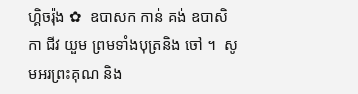ហ្គិចរ៉ុង ✿  ឧបាសក កាន់ គង់ ឧបាសិកា ជីវ យួម ព្រមទាំងបុត្រនិង ចៅ ។  សូមអរព្រះគុណ និង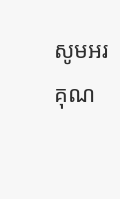សូមអរគុណ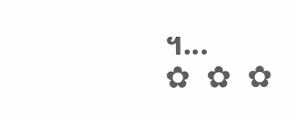។...       ✿  ✿  ✿